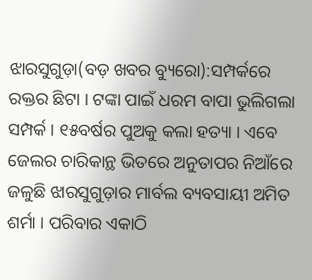ଝାରସୁଗୁଡ଼ା(ବଡ଼ ଖବର ବ୍ୟୁରୋ):ସମ୍ପର୍କରେ ରକ୍ତର ଛିଟା । ଟଙ୍କା ପାଇଁ ଧରମ ବାପା ଭୁଲିଗଲା ସମ୍ପର୍କ । ୧୫ବର୍ଷର ପୁଅକୁ କଲା ହତ୍ୟା । ଏବେ ଜେଲର ଚାରିକାନ୍ଥ ଭିତରେ ଅନୁତାପର ନିଆଁରେ ଜଳୁଛି ଝାରସୁଗୁଡ଼ାର ମାର୍ବଲ ବ୍ୟବସାୟୀ ଅମିତ ଶର୍ମା । ପରିବାର ଏକାଠି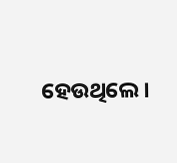ହେଉଥିଲେ ।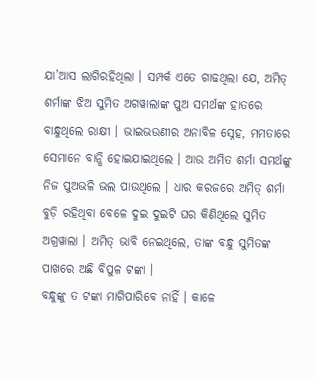ଯା’ଆସ ଲାଗିରହିଥିଲା । ସମ୍ପର୍କ ଏତେ ଗାଢଥିଲା ଯେ, ଅମିତ୍ ଶର୍ମାଙ୍କ ଝିଅ ସୁମିତ ଅଗୱାଲାଙ୍କ ପୁଅ ସମର୍ଥଙ୍କ ହାତରେ ବାନ୍ଧୁଥିଲେ ରାକ୍ଷୀ । ଭାଇଭଉଣୀର ଅନାବିଳ ସ୍ନେହ, ମମତାରେ ସେମାନେ ବାନ୍ଧି ହୋଇଯାଇଥିଲେ । ଆଉ ଅମିତ ଶର୍ମା ସମର୍ଥଙ୍କୁ ନିଜ ପୁଅଭଳି ଭଲ ପାଉଥିଲେ । ଧାର କରଜରେ ଅମିତ୍ ଶର୍ମା ବୁଡ଼ି ରହିଥିବା ବେଳେ ଦୁଇ ଦୁଇଟି ଘର କିଣିଥିଲେ ସୁମିତ ଅଗ୍ରୱାଲା । ଅମିତ୍ ଭାବି ନେଇଥିଲେ, ତାଙ୍କ ବନ୍ଧୁ ସୁମିତଙ୍କ ପାଖରେ ଅଛି ବିପୁଳ ଟଙ୍କା ।
ବନ୍ଧୁଙ୍କୁ ତ ଟଙ୍କା ମାଗିପାରିବେ ନାହିଁ । କାଳେ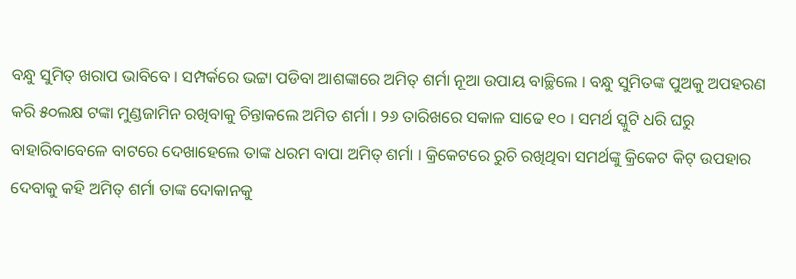ବନ୍ଧୁ ସୁମିତ୍ ଖରାପ ଭାବିବେ । ସମ୍ପର୍କରେ ଭଟ୍ଟା ପଡିବା ଆଶଙ୍କାରେ ଅମିତ୍ ଶର୍ମା ନୂଆ ଉପାୟ ବାଚ୍ଛିଲେ । ବନ୍ଧୁ ସୁମିତଙ୍କ ପୁଅକୁ ଅପହରଣ କରି ୫୦ଲକ୍ଷ ଟଙ୍କା ମୁଣ୍ଡଜାମିନ ରଖିବାକୁ ଚିନ୍ତାକଲେ ଅମିତ ଶର୍ମା । ୨୬ ତାରିଖରେ ସକାଳ ସାଢେ ୧୦ । ସମର୍ଥ ସ୍କୁଟି ଧରି ଘରୁ ବାହାରିବାବେଳେ ବାଟରେ ଦେଖାହେଲେ ତାଙ୍କ ଧରମ ବାପା ଅମିତ୍ ଶର୍ମା । କ୍ରିକେଟରେ ରୁଚି ରଖିଥିବା ସମର୍ଥଙ୍କୁ କ୍ରିକେଟ କିଟ୍ ଉପହାର ଦେବାକୁ କହି ଅମିତ୍ ଶର୍ମା ତାଙ୍କ ଦୋକାନକୁ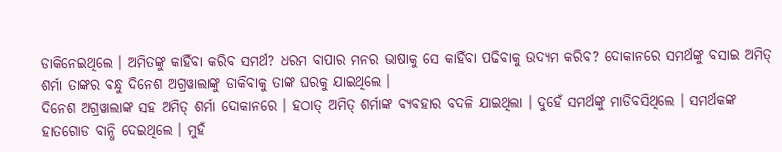ଡାକିନେଇଥିଲେ । ଅମିତଙ୍କୁ କାହିଁବା କରିବ ସମର୍ଥ? ଧରମ ବାପାର ମନର ଭାଷାକୁ ସେ କାହିଁବା ପଢିବାକୁ ଉଦ୍ୟମ କରିବ? ଦୋକାନରେ ସମର୍ଥଙ୍କୁ ବସାଇ ଅମିତ୍ ଶର୍ମା ତାଙ୍କର ବନ୍ଧୁ ଦିନେଶ ଅଗ୍ରୱାଲାଙ୍କୁ ଡାକିବାକୁ ତାଙ୍କ ଘରକୁ ଯାଇଥିଲେ ।
ଦିନେଶ ଅଗ୍ରୱାଲାଙ୍କ ସହ ଅମିତ୍ ଶର୍ମା ଦୋକାନରେ । ହଠାତ୍ ଅମିତ୍ ଶର୍ମାଙ୍କ ବ୍ୟବହାର ବଦଳି ଯାଇଥିଲା । ଦୁହେଁ ସମର୍ଥଙ୍କୁ ମାଡିବସିଥିଲେ । ସମର୍ଥକଙ୍କ ହାତଗୋଡ ବାନ୍ଧି ଦେଇଥିଲେ । ମୁହଁ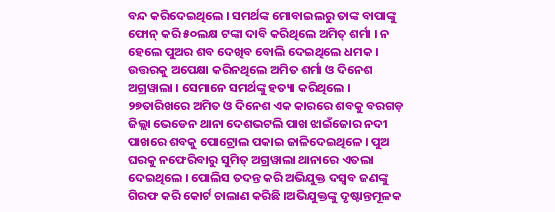ବନ୍ଦ କରିଦେଇଥିଲେ । ସମର୍ଥଙ୍କ ମୋବାଇଲରୁ ତାଙ୍କ ବାପାଙ୍କୁ ଫୋନ୍ କରି ୫୦ଲକ୍ଷ ଟଙ୍କା ଦାବି କରିଥିଲେ ଅମିତ୍ ଶର୍ମା । ନ ହେଲେ ପୁଅର ଶବ ଦେଖିବ ବୋଲି ଦେଇଥିଲେ ଧମକ । ଉତ୍ତରକୁ ଅପେକ୍ଷା କରିନଥିଲେ ଅମିତ ଶର୍ମା ଓ ଦିନେଶ ଅଗ୍ରୱାଲା । ସେମାନେ ସମର୍ଥଙ୍କୁ ହତ୍ୟା କରିଥିଲେ ।
୨୭ତାରିଖରେ ଅମିତ ଓ ଦିନେଶ ଏକ କାରରେ ଶବକୁ ବରଗଡ଼ ଜିଲ୍ଲା ଭେଡେନ ଥାନା ଦେଶଭଟଲି ପାଖ ଝାଇଁଜୋର ନଦୀ ପାଖରେ ଶବକୁ ପୋଟ୍ରୋଲ ପକାଇ ଜାଳିଦେଇଥିଳେ । ପୁଅ ଘରକୁ ନଫେରିବାରୁ ସୁମିତ୍ ଅଗ୍ରୱାଲା ଥାନାରେ ଏତଲା ଦେଇଥିଲେ । ପୋଲିସ ତଦନ୍ତ କରି ଅଭିଯୁକ୍ତ ଦସ୍ୱବ ଜଣଙ୍କୁ ଗିରଫ କରି କୋର୍ଟ ଚାଲାଣ କରିଛି ।ଅଭିଯୁକ୍ତଙ୍କୁ ଦୃଷ୍ଟାନ୍ତମୂଳକ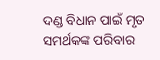ଦଣ୍ଡ ବିଧାନ ପାଇଁ ମୃତ ସମର୍ଥକଙ୍କ ପରିବାର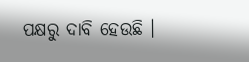ପକ୍ଷରୁ ଦାବି ହେଉଛି ।